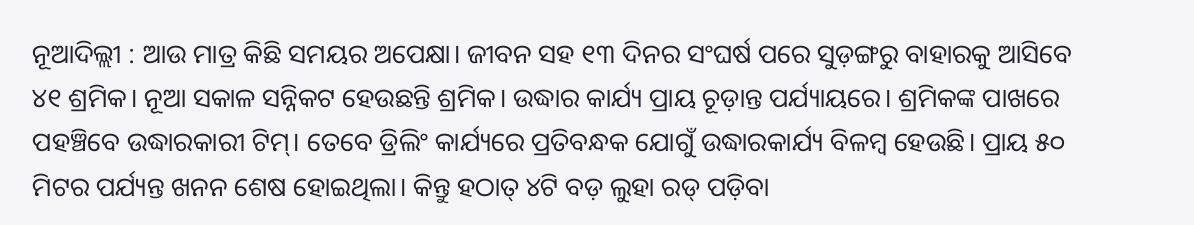ନୂଆଦିଲ୍ଲୀ : ଆଉ ମାତ୍ର କିଛି ସମୟର ଅପେକ୍ଷା। ଜୀବନ ସହ ୧୩ ଦିନର ସଂଘର୍ଷ ପରେ ସୁଡ଼ଙ୍ଗରୁ ବାହାରକୁ ଆସିବେ ୪୧ ଶ୍ରମିକ। ନୂଆ ସକାଳ ସନ୍ନିକଟ ହେଉଛନ୍ତି ଶ୍ରମିକ। ଉଦ୍ଧାର କାର୍ଯ୍ୟ ପ୍ରାୟ ଚୂଡ଼ାନ୍ତ ପର୍ଯ୍ୟାୟରେ। ଶ୍ରମିକଙ୍କ ପାଖରେ ପହଞ୍ଚିବେ ଉଦ୍ଧାରକାରୀ ଟିମ୍। ତେବେ ଡ୍ରିଲିଂ କାର୍ଯ୍ୟରେ ପ୍ରତିବନ୍ଧକ ଯୋଗୁଁ ଉଦ୍ଧାରକାର୍ଯ୍ୟ ବିଳମ୍ବ ହେଉଛି। ପ୍ରାୟ ୫୦ ମିଟର ପର୍ଯ୍ୟନ୍ତ ଖନନ ଶେଷ ହୋଇଥିଲା। କିନ୍ତୁ ହଠାତ୍ ୪ଟି ବଡ଼ ଲୁହା ରଡ୍ ପଡ଼ିବା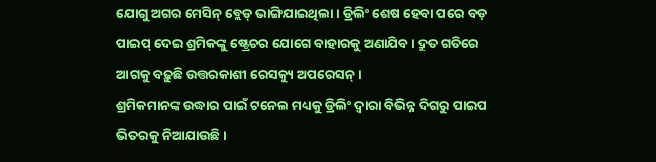ଯୋଗୁ ଅଗର ମେସିନ୍ ବ୍ଲେଡ୍ ଭାଙ୍ଗିଯାଇଥିଲା। ଡ୍ରିଲିଂ ଶେଷ ହେବା ପରେ ବଡ଼ ପାଇପ୍ ଦେଇ ଶ୍ରମିକଙ୍କୁ ଷ୍ଟ୍ରେଚର ଯୋଗେ ବାହାରକୁ ଅଣାଯିବ। ଦ୍ରୁତ ଗତିରେ ଆଗକୁ ବଢ଼ୁଛି ଉତ୍ତରକାଶୀ ରେସକ୍ୟୁ ଅପରେସନ୍।
ଶ୍ରମିକମାନଙ୍କ ଉଦ୍ଧାର ପାଇଁ ଟନେଲ ମଧ୍ୟକୁ ଡ୍ରିଲିଂ ଦ୍ବାରା ବିଭିନ୍ନ ଦିଗରୁ ପାଇପ ଭିତରକୁ ନିଆଯାଉଛି।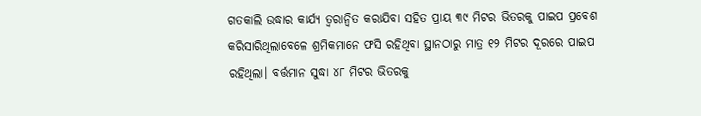ଗତକାଲି ଉଦ୍ଧାର କାର୍ଯ୍ୟ ତ୍ବରାନ୍ବିତ କରାଯିବା ସହିତ ପ୍ରାୟ ୩୯ ମିଟର ଭିତରକୁ ପାଇପ ପ୍ରବେଶ କରିସାରିଥିଲାବେଳେ ଶ୍ରମିକମାନେ ଫସି ରହିଥିବା ସ୍ଥାନଠାରୁ ମାତ୍ର ୧୨ ମିଟର ଦୂରରେ ପାଇପ ରହିଥିଲା। ବର୍ତ୍ତମାନ ସୁଦ୍ଧା ୪୮ ମିଟର ଭିତରକୁ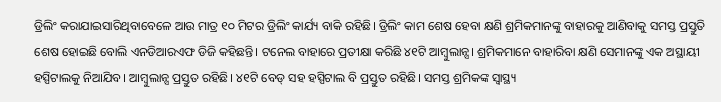ଡ୍ରିଲିଂ କରାଯାଇସାରିଥିବାବେଳେ ଆଉ ମାତ୍ର ୧୦ ମିଟର ଡ୍ରିଲିଂ କାର୍ଯ୍ୟ ବାକି ରହିଛି। ଡ୍ରିଲିଂ କାମ ଶେଷ ହେବା କ୍ଷଣି ଶ୍ରମିକମାନଙ୍କୁ ବାହାରକୁ ଆଣିବାକୁ ସମସ୍ତ ପ୍ରସ୍ତୁତି ଶେଷ ହୋଇଛି ବୋଲି ଏନଡିଆରଏଫ ଡିଜି କହିଛନ୍ତି। ଟନେଲ ବାହାରେ ପ୍ରତୀକ୍ଷା କରିଛି ୪୧ଟି ଆମ୍ବୁଲାନ୍ସ। ଶ୍ରମିକମାନେ ବାହାରିବା କ୍ଷଣି ସେମାନଙ୍କୁ ଏକ ଅସ୍ଥାୟୀ ହସ୍ପିଟାଲକୁ ନିଆଯିବ। ଆମ୍ବୁଲାନ୍ସ ପ୍ରସ୍ତୁତ ରହିଛି। ୪୧ଟି ବେଡ୍ ସହ ହସ୍ପିଟାଲ ବି ପ୍ରସ୍ତୁତ ରହିଛି। ସମସ୍ତ ଶ୍ରମିକଙ୍କ ସ୍ବାସ୍ଥ୍ୟ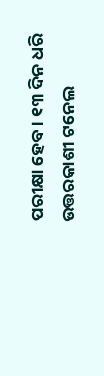ପରୀକ୍ଷା ହେବ। ୧୩ ଦିନ ଧରି ଉତ୍ତରକାଶୀ ଟନେଲ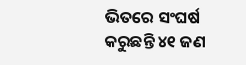ଭିତରେ ସଂଘର୍ଷ କରୁଛନ୍ତି ୪୧ ଜଣ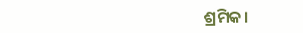ଶ୍ରମିକ।